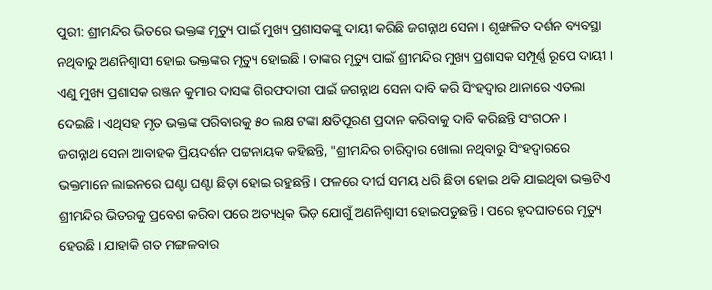ପୁରୀ: ଶ୍ରୀମନ୍ଦିର ଭିତରେ ଭକ୍ତଙ୍କ ମୃତ୍ୟୁ ପାଇଁ ମୁଖ୍ୟ ପ୍ରଶାସକଙ୍କୁ ଦାୟୀ କରିଛି ଜଗନ୍ନାଥ ସେନା । ଶୃଙ୍ଖଳିତ ଦର୍ଶନ ବ୍ୟବସ୍ଥା ନଥିବାରୁ ଅଣନିଶ୍ବାସୀ ହୋଇ ଭକ୍ତଙ୍କର ମୃତ୍ୟୁ ହୋଇଛି । ତାଙ୍କର ମୃତ୍ୟୁ ପାଇଁ ଶ୍ରୀମନ୍ଦିର ମୁଖ୍ୟ ପ୍ରଶାସକ ସମ୍ପୂର୍ଣ୍ଣ ରୂପେ ଦାୟୀ । ଏଣୁ ମୁଖ୍ୟ ପ୍ରଶାସକ ରଞ୍ଜନ କୁମାର ଦାସଙ୍କ ଗିରଫଦାରୀ ପାଇଁ ଜଗନ୍ନାଥ ସେନା ଦାବି କରି ସିଂହଦ୍ଵାର ଥାନାରେ ଏତଲା ଦେଇଛି । ଏଥିସହ ମୃତ ଭକ୍ତଙ୍କ ପରିବାରକୁ ୫୦ ଲକ୍ଷ ଟଙ୍କା କ୍ଷତିପୂରଣ ପ୍ରଦାନ କରିବାକୁ ଦାବି କରିଛନ୍ତି ସଂଗଠନ ।
ଜଗନ୍ନାଥ ସେନା ଆବାହକ ପ୍ରିୟଦର୍ଶନ ପଟ୍ଟନାୟକ କହିଛନ୍ତି, "ଶ୍ରୀମନ୍ଦିର ଚାରିଦ୍ବାର ଖୋଲା ନଥିବାରୁ ସିଂହଦ୍ଵାରରେ ଭକ୍ତମାନେ ଲାଇନରେ ଘଣ୍ଟା ଘଣ୍ଟା ଛିଡ଼ା ହୋଇ ରହୁଛନ୍ତି । ଫଳରେ ଦୀର୍ଘ ସମୟ ଧରି ଛିଡା ହୋଇ ଥକି ଯାଇଥିବା ଭକ୍ତଟିଏ ଶ୍ରୀମନ୍ଦିର ଭିତରକୁ ପ୍ରବେଶ କରିବା ପରେ ଅତ୍ୟଧିକ ଭିଡ଼ ଯୋଗୁଁ ଅଣନିଶ୍ବାସୀ ହୋଇପଡୁଛନ୍ତି । ପରେ ହୃଦଘାତରେ ମୃତ୍ୟୁ ହେଉଛି । ଯାହାକି ଗତ ମଙ୍ଗଳବାର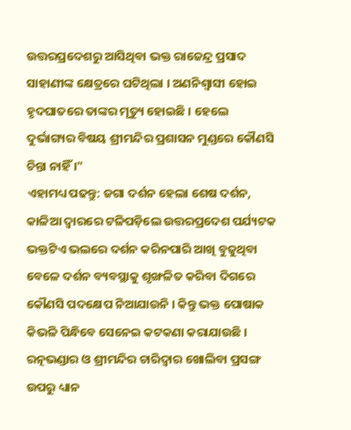ଉତ୍ତରପ୍ରଦେଶରୁ ଆସିଥିବା ଭକ୍ତ ରାଜେନ୍ଦ୍ର ପ୍ରସାଦ ସାହାଣୀଙ୍କ କ୍ଷେତ୍ରରେ ଘଟିଥିଲା । ଅଣନିଶ୍ବାସୀ ହୋଇ ହୃଦଘାତରେ ତାଙ୍କର ମୃତ୍ୟୁ ହୋଇଛି । ହେଲେ ଦୁର୍ଭାଗ୍ୟର ବିଷୟ ଶ୍ରୀମନ୍ଦିର ପ୍ରଶାସନ ମୁଣ୍ଡରେ କୌଣସି ଚିନ୍ତା ନାହିଁ ।"
ଏହାମଧ୍ୟ ପଢନ୍ତୁ: ଜଗା ଦର୍ଶନ ହେଲା ଶେଷ ଦର୍ଶନ, କାଳିଆ ଦ୍ବାରରେ ଟଳିପଡ଼ିଲେ ଉତ୍ତରପ୍ରଦେଶ ପର୍ଯ୍ୟଟକ
ଭକ୍ତଟିଏ ଭଲରେ ଦର୍ଶନ କରିନପାରି ଆଖି ବୁଜୁଥିବା ବେଳେ ଦର୍ଶନ ବ୍ୟବସ୍ଥାକୁ ଶୃଙ୍ଖଳିତ କରିବା ଦିଗରେ କୌଣସି ପଦକ୍ଷେପ ନିଆଯାଉନି । କିନ୍ତୁ ଭକ୍ତ ପୋଷାକ କିଭଳି ପିନ୍ଧିବେ ସେନେଇ କଟକଣା କରାଯାଉଛି । ରତ୍ନଭଣ୍ଡାର ଓ ଶ୍ରୀମନ୍ଦିର ଚାରିଦ୍ବାର ଖୋଲିବା ପ୍ରସଙ୍ଗ ଉପରୁ ଧ୍ୟାନ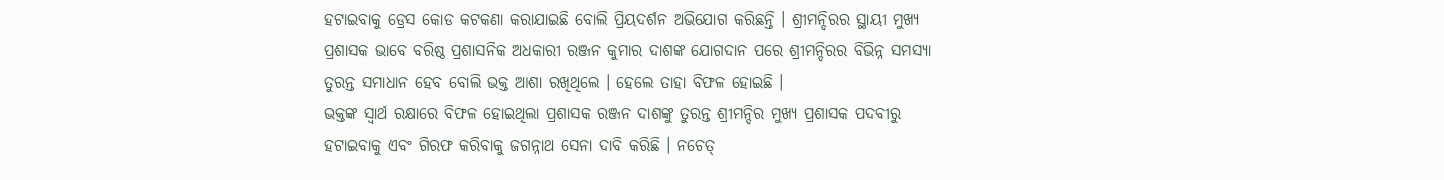ହଟାଇବାକୁ ଡ୍ରେସ କୋଡ କଟକଣା କରାଯାଇଛି ବୋଲି ପ୍ରିୟଦର୍ଶନ ଅଭିଯୋଗ କରିଛନ୍ତି । ଶ୍ରୀମନ୍ଦିରର ସ୍ଥାୟୀ ମୁଖ୍ୟ ପ୍ରଶାସକ ଭାବେ ବରିଷ୍ଠ ପ୍ରଶାସନିକ ଅଧକାରୀ ରଞ୍ଜନ କୁମାର ଦାଶଙ୍କ ଯୋଗଦାନ ପରେ ଶ୍ରୀମନ୍ଦିରର ବିଭିନ୍ନ ସମସ୍ୟା ତୁରନ୍ତ ସମାଧାନ ହେବ ବୋଲି ଭକ୍ତ ଆଶା ରଖିଥିଲେ । ହେଲେ ତାହା ବିଫଳ ହୋଇଛି ।
ଭକ୍ତଙ୍କ ସ୍ବାର୍ଥ ରକ୍ଷାରେ ବିଫଳ ହୋଇଥିଲା ପ୍ରଶାସକ ରଞ୍ଜନ ଦାଶଙ୍କୁ ତୁରନ୍ତ ଶ୍ରୀମନ୍ଦିର ମୁଖ୍ୟ ପ୍ରଶାସକ ପଦବୀରୁ ହଟାଇବାକୁ ଏବଂ ଗିରଫ କରିବାକୁ ଜଗନ୍ନାଥ ସେନା ଦାବି କରିଛି । ନଚେତ୍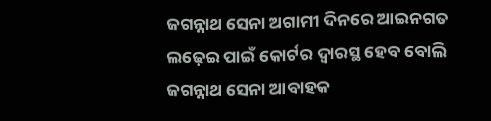ଜଗନ୍ନାଥ ସେନା ଅଗାମୀ ଦିନରେ ଆଇନଗତ ଲଢ଼େଇ ପାଇଁ କୋର୍ଟର ଦ୍ବାରସ୍ଥ ହେବ ବୋଲି ଜଗନ୍ନାଥ ସେନା ଆବାହକ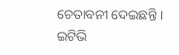ଚେତାବନୀ ଦେଇଛନ୍ତି ।
ଇଟିଭି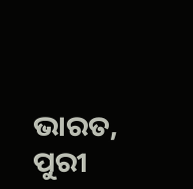ଭାରତ, ପୁରୀ